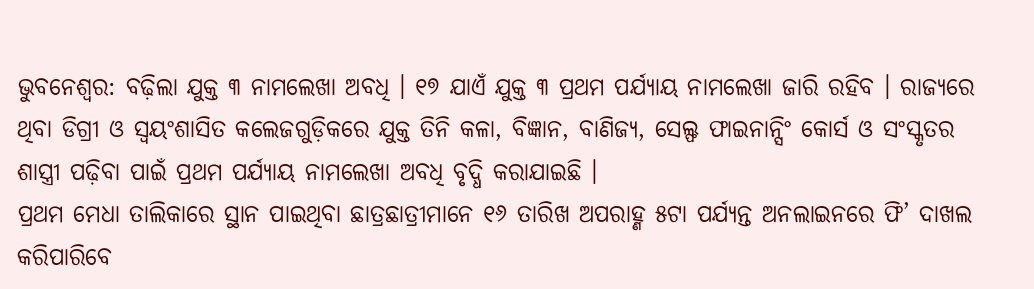ଭୁବନେଶ୍ୱର: ବଢ଼ିଲା ଯୁକ୍ତ ୩ ନାମଲେଖା ଅବଧି । ୧୭ ଯାଏଁ ଯୁକ୍ତ ୩ ପ୍ରଥମ ପର୍ଯ୍ୟାୟ ନାମଲେଖା ଜାରି ରହିବ । ରାଜ୍ୟରେ ଥିବା ଡିଗ୍ରୀ ଓ ସ୍ୱୟଂଶାସିତ କଲେଜଗୁଡ଼ିକରେ ଯୁକ୍ତ ତିନି କଳା, ବିଜ୍ଞାନ, ବାଣିଜ୍ୟ, ସେଲ୍ଫ ଫାଇନାନ୍ସିଂ କୋର୍ସ ଓ ସଂସ୍କୃତର ଶାସ୍ତ୍ରୀ ପଢ଼ିବା ପାଇଁ ପ୍ରଥମ ପର୍ଯ୍ୟାୟ ନାମଲେଖା ଅବଧି ବୃଦ୍ଧି କରାଯାଇଛି ।
ପ୍ରଥମ ମେଧା ତାଲିକାରେ ସ୍ଥାନ ପାଇଥିବା ଛାତ୍ରଛାତ୍ରୀମାନେ ୧୬ ତାରିଖ ଅପରାହ୍ଣ ୫ଟା ପର୍ଯ୍ୟନ୍ତ ଅନଲାଇନରେ ଫି’ ଦାଖଲ କରିପାରିବେ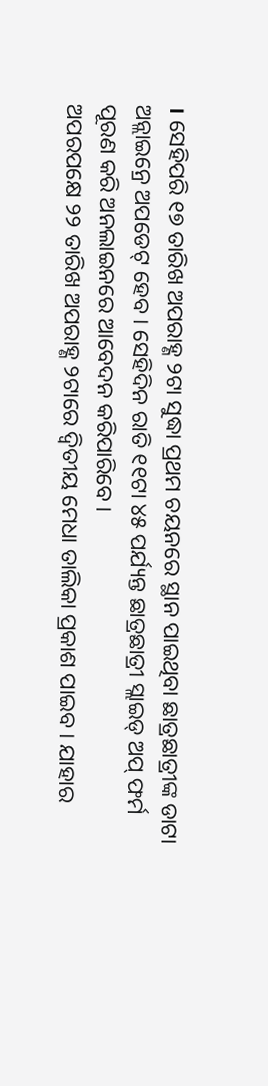। ସେହିପରି ୧୭ ତାରିଖ ଅପରାହ୍ଣ ୨ଟା ସୁଦ୍ଧା ପ୍ରଥମ ଚୟନରେ ସ୍ଥାନ ପାଇଥିବା ଛାତ୍ରଛାତ୍ରୀଙ୍କ ଡାଟା ଅନ୍ଲାଇନ୍ରେ ଅପଡେଟ୍ ହେବ । ସେହିଦିନ ରାତି ୧୧ଟା ୪୫ ପର୍ଯ୍ୟନ୍ତ ଛାତ୍ରଛାତ୍ରୀ ସ୍ଲାଇଡ୍ ଅପ୍ ଫର୍ମ ପୂରଣ କରି ଅନଲାଇନରେ ଆବେଦନ କରିପାରିବେ ।
ଅପରପକ୍ଷେ ୨୨ ତାରିଖ ଅପରାହ୍ଣ ୨ଟାରେ ଦ୍ୱିତୀୟ ମେଧା ତାଲିକା ପ୍ରକାଶ ପାଇବ । ଯାହାର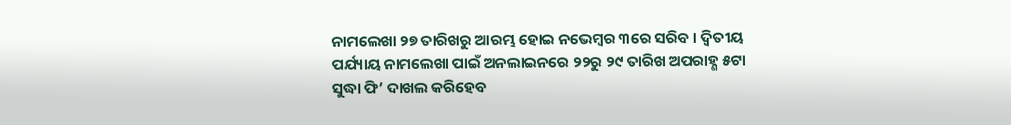ନାମଲେଖା ୨୭ ତାରିଖରୁ ଆରମ୍ଭ ହୋଇ ନଭେମ୍ବର ୩ରେ ସରିବ । ଦ୍ୱିତୀୟ ପର୍ଯ୍ୟାୟ ନାମଲେଖା ପାଇଁ ଅନଲାଇନରେ ୨୨ରୁ ୨୯ ତାରିଖ ଅପରାହ୍ଣ ୫ଟା ସୁଦ୍ଧା ଫି’ ଦାଖଲ କରିହେବ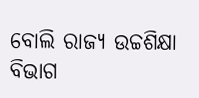ବୋଲି ରାଜ୍ୟ ଉଚ୍ଚଶିକ୍ଷା ବିଭାଗ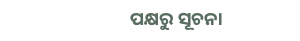ପକ୍ଷରୁ ସୂଚନା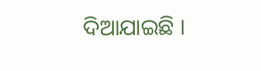ଦିଆଯାଇଛି ।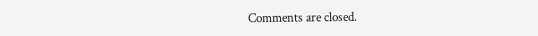Comments are closed.